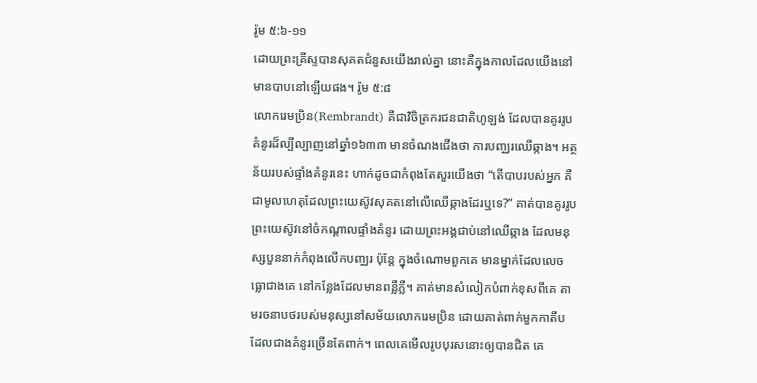រ៉ូម ៥:៦-១១
ដោយព្រះគ្រីស្ទបានសុគតជំនួសយើងរាល់គ្នា នោះគឺក្នុងកាលដែលយើងនៅមានបាបនៅឡើយផង។ រ៉ូម ៥:៨
លោករេមប្រិន(Rembrandt) គឺជាវិចិត្រករជនជាតិហូឡង់ ដែលបានគូររូបគំនូរដ៏ល្បីល្បាញនៅឆ្នាំ១៦៣៣ មានចំណងជើងថា ការបញ្ឈរឈើឆ្កាង។ អត្ថន័យរបស់ផ្ទាំងគំនូរនេះ ហាក់ដូចជាកំពុងតែសួរយើងថា “តើបាបរបស់អ្នក គឺជាមូលហេតុដែលព្រះយេស៊ូវសុគតនៅលើឈើឆ្កាងដែរឬទេ?” គាត់បានគូររូបព្រះយេស៊ូវនៅចំកណ្តាលផ្ទាំងគំនូរ ដោយព្រះអង្គជាប់នៅឈើឆ្កាង ដែលមនុស្សបួននាក់កំពុងលើកបញ្ឈរ ប៉ុន្តែ ក្នុងចំណោមពួកគេ មានម្នាក់ដែលលេចធ្លោជាងគេ នៅកន្លែងដែលមានពន្លឺភ្លឺ។ គាត់មានសំលៀកបំពាក់ខុសពីគេ តាមរចនាបថរបស់មនុស្សនៅសម័យលោករេមប្រិន ដោយគាត់ពាក់មួកកាតឹប ដែលជាងគំនូរច្រើនតែពាក់។ ពេលគេមើលរូបបុរសនោះឲ្យបានជិត គេ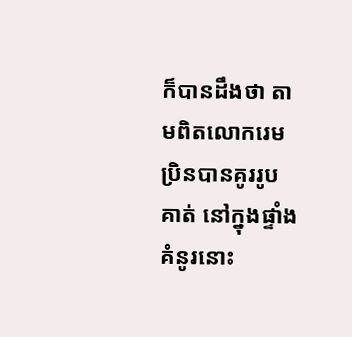ក៏បានដឹងថា តាមពិតលោករេមប្រិនបានគូររូបគាត់ នៅក្នុងផ្ទាំងគំនូរនោះ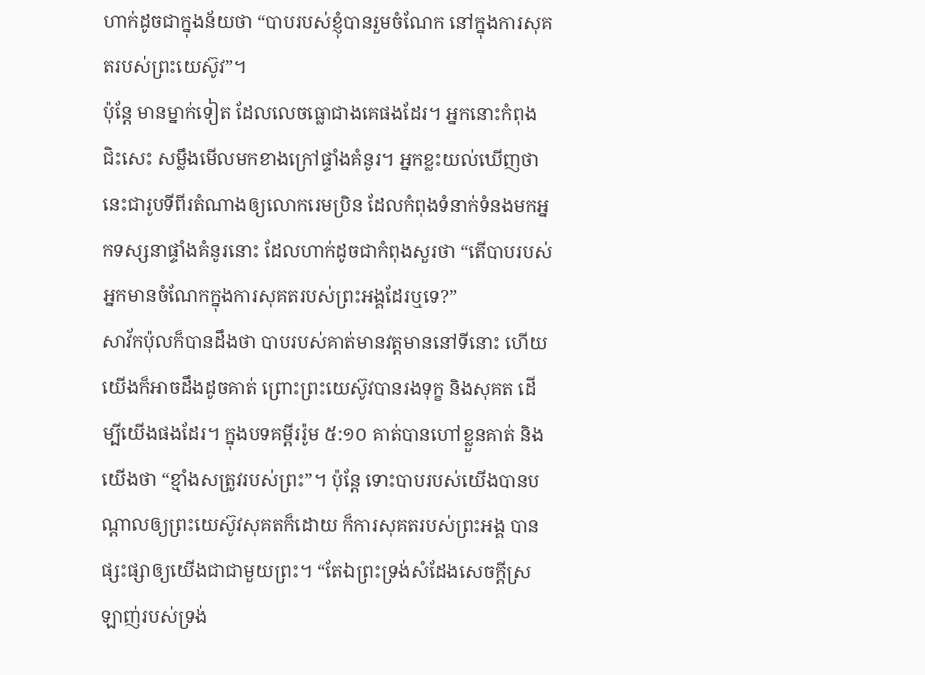ហាក់ដូចជាក្នុងន័យថា “បាបរបស់ខ្ញុំបានរួមចំណែក នៅក្នុងការសុគតរបស់ព្រះយេស៊ូវ”។
ប៉ុន្តែ មានម្នាក់ទៀត ដែលលេចធ្លោជាងគេផងដែរ។ អ្នកនោះកំពុងជិះសេះ សម្លឹងមើលមកខាងក្រៅផ្ទាំងគំនូរ។ អ្នកខ្លះយល់ឃើញថា នេះជារូបទីពីរតំណាងឲ្យលោករេមប្រិន ដែលកំពុងទំនាក់ទំនងមកអ្នកទស្សនាផ្ទាំងគំនូរនោះ ដែលហាក់ដូចជាកំពុងសួរថា “តើបាបរបស់អ្នកមានចំណែកក្នុងការសុគតរបស់ព្រះអង្គដែរឬទេ?”
សាវ័កប៉ុលក៏បានដឹងថា បាបរបស់គាត់មានវត្តមាននៅទីនោះ ហើយយើងក៏អាចដឹងដូចគាត់ ព្រោះព្រះយេស៊ូវបានរងទុក្ខ និងសុគត ដើម្បីយើងផងដែរ។ ក្នុងបទគម្ពីររ៉ូម ៥:១០ គាត់បានហៅខ្លួនគាត់ និងយើងថា “ខ្មាំងសត្រូវរបស់ព្រះ”។ ប៉ុន្តែ ទោះបាបរបស់យើងបានបណ្តាលឲ្យព្រះយេស៊ូវសុគតក៏ដោយ ក៏ការសុគតរបស់ព្រះអង្គ បានផ្សះផ្សាឲ្យយើងជាជាមួយព្រះ។ “តែឯព្រះទ្រង់សំដែងសេចក្តីស្រឡាញ់របស់ទ្រង់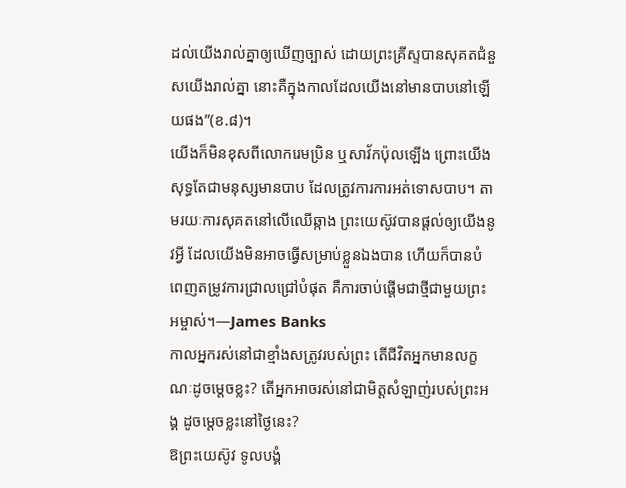ដល់យើងរាល់គ្នាឲ្យឃើញច្បាស់ ដោយព្រះគ្រីស្ទបានសុគតជំនួសយើងរាល់គ្នា នោះគឺក្នុងកាលដែលយើងនៅមានបាបនៅឡើយផង”(ខ.៨)។
យើងក៏មិនខុសពីលោករេមប្រិន ឬសាវ័កប៉ុលឡើង ព្រោះយើងសុទ្ធតែជាមនុស្សមានបាប ដែលត្រូវការការអត់ទោសបាប។ តាមរយៈការសុគតនៅលើឈើឆ្កាង ព្រះយេស៊ូវបានផ្តល់ឲ្យយើងនូវអ្វី ដែលយើងមិនអាចធ្វើសម្រាប់ខ្លួនឯងបាន ហើយក៏បានបំពេញតម្រូវការជ្រាលជ្រៅបំផុត គឺការចាប់ផ្តើមជាថ្មីជាមួយព្រះអម្ចាស់។—James Banks
កាលអ្នករស់នៅជាខ្មាំងសត្រូវរបស់ព្រះ តើជីវិតអ្នកមានលក្ខណៈដូចម្តេចខ្លះ? តើអ្នកអាចរស់នៅជាមិត្តសំឡាញ់របស់ព្រះអង្គ ដូចម្តេចខ្លះនៅថ្ងៃនេះ?
ឱព្រះយេស៊ូវ ទូលបង្គំ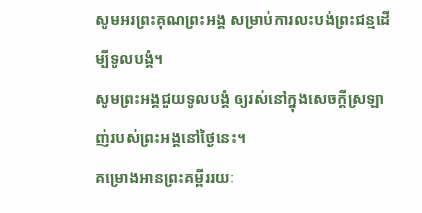សូមអរព្រះគុណព្រះអង្គ សម្រាប់ការលះបង់ព្រះជន្មដើម្បីទូលបង្គំ។
សូមព្រះអង្គជួយទូលបង្គំ ឲ្យរស់នៅក្នុងសេចក្តីស្រឡាញ់របស់ព្រះអង្គនៅថ្ងៃនេះ។
គម្រោងអានព្រះគម្ពីររយៈ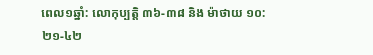ពេល១ឆ្នាំ: លោកុប្បត្តិ ៣៦-៣៨ និង ម៉ាថាយ ១០:២១-៤២